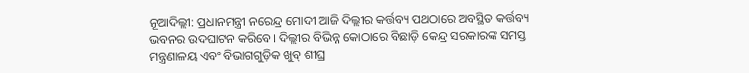ନୂଆଦିଲ୍ଲୀ: ପ୍ରଧାନମନ୍ତ୍ରୀ ନରେନ୍ଦ୍ର ମୋଦୀ ଆଜି ଦିଲ୍ଲୀର କର୍ତ୍ତବ୍ୟ ପଥଠାରେ ଅବସ୍ଥିତ କର୍ତ୍ତବ୍ୟ ଭବନର ଉଦଘାଟନ କରିବେ। ଦିଲ୍ଲୀର ବିଭିନ୍ନ କୋଠାରେ ବିଛାଡ଼ି କେନ୍ଦ୍ର ସରକାରଙ୍କ ସମସ୍ତ ମନ୍ତ୍ରଣାଳୟ ଏବଂ ବିଭାଗଗୁଡ଼ିକ ଖୁବ୍ ଶୀଘ୍ର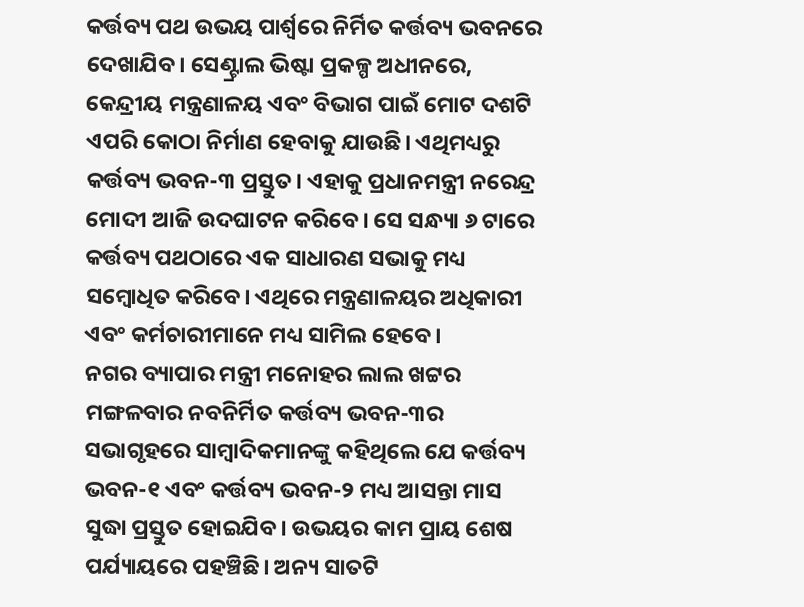କର୍ତ୍ତବ୍ୟ ପଥ ଉଭୟ ପାର୍ଶ୍ୱରେ ନିର୍ମିତ କର୍ତ୍ତବ୍ୟ ଭବନରେ ଦେଖାଯିବ। ସେଣ୍ଟ୍ରାଲ ଭିଷ୍ଟା ପ୍ରକଳ୍ପ ଅଧୀନରେ, କେନ୍ଦ୍ରୀୟ ମନ୍ତ୍ରଣାଳୟ ଏବଂ ବିଭାଗ ପାଇଁ ମୋଟ ଦଶଟି ଏପରି କୋଠା ନିର୍ମାଣ ହେବାକୁ ଯାଉଛି। ଏଥିମଧ୍ୟରୁ କର୍ତ୍ତବ୍ୟ ଭବନ-୩ ପ୍ରସ୍ତୁତ। ଏହାକୁ ପ୍ରଧାନମନ୍ତ୍ରୀ ନରେନ୍ଦ୍ର ମୋଦୀ ଆଜି ଉଦଘାଟନ କରିବେ। ସେ ସନ୍ଧ୍ୟା ୬ ଟାରେ କର୍ତ୍ତବ୍ୟ ପଥଠାରେ ଏକ ସାଧାରଣ ସଭାକୁ ମଧ୍ୟ ସମ୍ବୋଧିତ କରିବେ। ଏଥିରେ ମନ୍ତ୍ରଣାଳୟର ଅଧିକାରୀ ଏବଂ କର୍ମଚାରୀମାନେ ମଧ୍ୟ ସାମିଲ ହେବେ।
ନଗର ବ୍ୟାପାର ମନ୍ତ୍ରୀ ମନୋହର ଲାଲ ଖଟ୍ଟର ମଙ୍ଗଳବାର ନବନିର୍ମିତ କର୍ତ୍ତବ୍ୟ ଭବନ-୩ର ସଭାଗୃହରେ ସାମ୍ବାଦିକମାନଙ୍କୁ କହିଥିଲେ ଯେ କର୍ତ୍ତବ୍ୟ ଭବନ-୧ ଏବଂ କର୍ତ୍ତବ୍ୟ ଭବନ-୨ ମଧ୍ୟ ଆସନ୍ତା ମାସ ସୁଦ୍ଧା ପ୍ରସ୍ତୁତ ହୋଇଯିବ। ଉଭୟର କାମ ପ୍ରାୟ ଶେଷ ପର୍ଯ୍ୟାୟରେ ପହଞ୍ଚିଛି। ଅନ୍ୟ ସାତଟି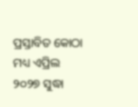ପ୍ରସ୍ତାବିତ କୋଠା ମଧ୍ୟ ଏପ୍ରିଲ ୨୦୨୭ ସୁଦ୍ଧା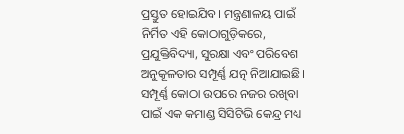ପ୍ରସ୍ତୁତ ହୋଇଯିବ। ମନ୍ତ୍ରଣାଳୟ ପାଇଁ ନିର୍ମିତ ଏହି କୋଠାଗୁଡ଼ିକରେ, ପ୍ରଯୁକ୍ତିବିଦ୍ୟା, ସୁରକ୍ଷା ଏବଂ ପରିବେଶ ଅନୁକୂଳତାର ସମ୍ପୂର୍ଣ୍ଣ ଯତ୍ନ ନିଆଯାଇଛି। ସମ୍ପୂର୍ଣ୍ଣ କୋଠା ଉପରେ ନଜର ରଖିବା ପାଇଁ ଏକ କମାଣ୍ଡ ସିସିଟିଭି କେନ୍ଦ୍ର ମଧ୍ୟ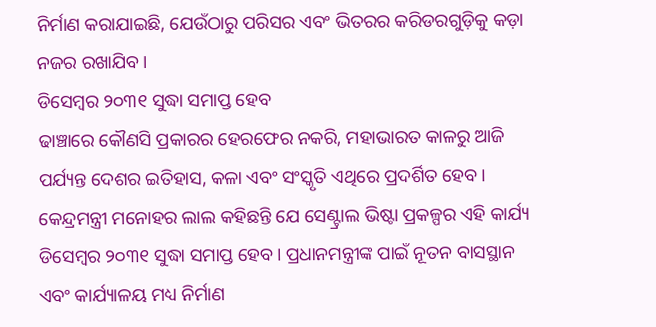ନିର୍ମାଣ କରାଯାଇଛି, ଯେଉଁଠାରୁ ପରିସର ଏବଂ ଭିତରର କରିଡରଗୁଡ଼ିକୁ କଡ଼ା ନଜର ରଖାଯିବ।
ଡିସେମ୍ବର ୨୦୩୧ ସୁଦ୍ଧା ସମାପ୍ତ ହେବ
ଢାଞ୍ଚାରେ କୌଣସି ପ୍ରକାରର ହେରଫେର ନକରି, ମହାଭାରତ କାଳରୁ ଆଜି ପର୍ଯ୍ୟନ୍ତ ଦେଶର ଇତିହାସ, କଳା ଏବଂ ସଂସ୍କୃତି ଏଥିରେ ପ୍ରଦର୍ଶିତ ହେବ। କେନ୍ଦ୍ରମନ୍ତ୍ରୀ ମନୋହର ଲାଲ କହିଛନ୍ତି ଯେ ସେଣ୍ଟ୍ରାଲ ଭିଷ୍ଟା ପ୍ରକଳ୍ପର ଏହି କାର୍ଯ୍ୟ ଡିସେମ୍ବର ୨୦୩୧ ସୁଦ୍ଧା ସମାପ୍ତ ହେବ। ପ୍ରଧାନମନ୍ତ୍ରୀଙ୍କ ପାଇଁ ନୂତନ ବାସସ୍ଥାନ ଏବଂ କାର୍ଯ୍ୟାଳୟ ମଧ୍ୟ ନିର୍ମାଣ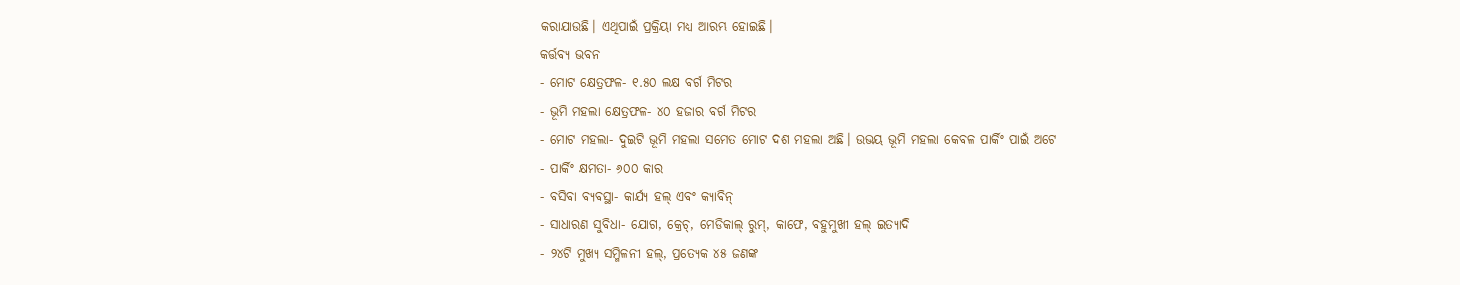କରାଯାଉଛି। ଏଥିପାଇଁ ପ୍ରକ୍ରିୟା ମଧ୍ୟ ଆରମ୍ଭ ହୋଇଛି।
କର୍ତ୍ତବ୍ୟ ଭବନ
- ମୋଟ କ୍ଷେତ୍ରଫଳ- ୧.୫୦ ଲକ୍ଷ ବର୍ଗ ମିଟର
- ଭୂମି ମହଲା କ୍ଷେତ୍ରଫଳ- ୪୦ ହଜାର ବର୍ଗ ମିଟର
- ମୋଟ ମହଲା- ଦୁଇଟି ଭୂମି ମହଲା ସମେତ ମୋଟ ଦଶ ମହଲା ଅଛି। ଉଭୟ ଭୂମି ମହଲା କେବଳ ପାର୍କିଂ ପାଇଁ ଅଟେ
- ପାର୍କିଂ କ୍ଷମତା- ୬୦୦ କାର
- ବସିବା ବ୍ୟବସ୍ଥା- କାର୍ଯ୍ୟ ହଲ୍ ଏବଂ କ୍ୟାବିନ୍
- ସାଧାରଣ ସୁବିଧା- ଯୋଗ, କ୍ରେଚ୍, ମେଡିକାଲ୍ ରୁମ୍, କାଫେ, ବହୁମୁଖୀ ହଲ୍ ଇତ୍ୟାଦି
- ୨୪ଟି ମୁଖ୍ୟ ସମ୍ମିଳନୀ ହଲ୍, ପ୍ରତ୍ୟେକ ୪୫ ଜଣଙ୍କ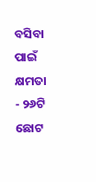ବସିବା ପାଇଁ କ୍ଷମତା
- ୨୬ଟି ଛୋଟ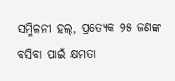ସମ୍ମିଳନୀ ହଲ୍, ପ୍ରତ୍ୟେକ ୨୫ ଜଣଙ୍କ ବସିବା ପାଇଁ କ୍ଷମତା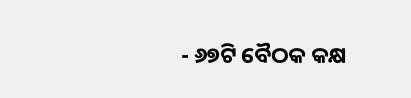- ୬୭ଟି ବୈଠକ କକ୍ଷ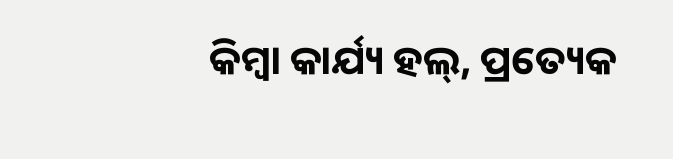କିମ୍ବା କାର୍ଯ୍ୟ ହଲ୍, ପ୍ରତ୍ୟେକ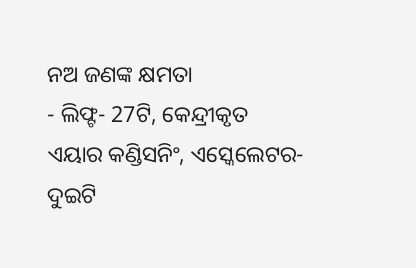ନଅ ଜଣଙ୍କ କ୍ଷମତା
- ଲିଫ୍ଟ- 27ଟି, କେନ୍ଦ୍ରୀକୃତ ଏୟାର କଣ୍ଡିସନିଂ, ଏସ୍କେଲେଟର- ଦୁଇଟି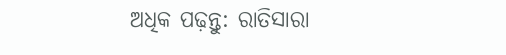ଅଧିକ ପଢ଼ନ୍ତୁ: ରାତିସାରା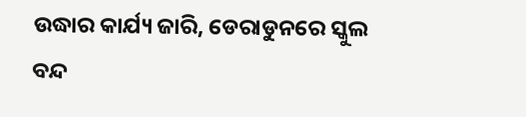ଉଦ୍ଧାର କାର୍ଯ୍ୟ ଜାରି, ଡେରାଡୁନରେ ସ୍କୁଲ ବନ୍ଦ